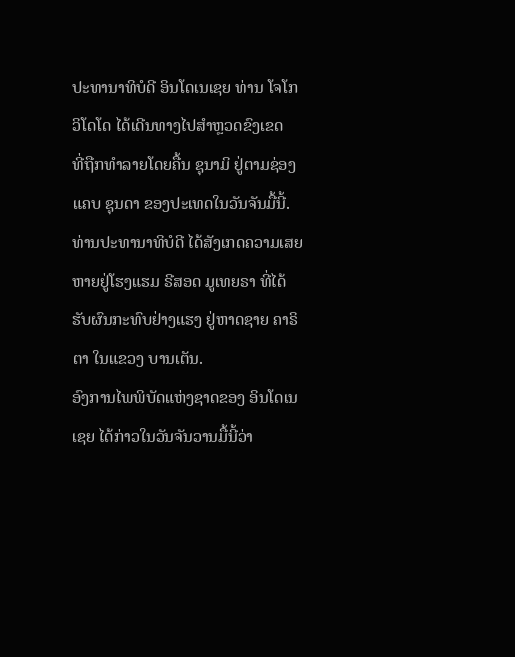ປະທານາທິບໍດີ ອິນໂດເນເຊຍ ທ່ານ ໂຈໂກ ວິໂດໂດ ໄດ້ເດີນທາງໄປສຳຫຼວດຂົງເຂດ
ທີ່ຖືກທຳລາຍໂດຍຄື້ນ ຊຸນາມິ ຢູ່ຕາມຊ່ອງແຄບ ຊຸນດາ ຂອງປະເທດໃນວັນຈັນມື້ນີ້.
ທ່ານປະທານາທິບໍດີ ໄດ້ສັງເກດຄວາມເສຍຫາຍຢູ່ໂຮງແຮມ ຣີສອດ ມູເທຍຣາ ທີ່ໄດ້
ຮັບຜົນກະທົບຢ່າງແຮງ ຢູ່ຫາດຊາຍ ຄາຣິຕາ ໃນແຂວງ ບານເຕັນ.
ອົງການໄພພິບັດແຫ່ງຊາດຂອງ ອິນໂດເນເຊຍ ໄດ້ກ່າວໃນວັນຈັນວານມື້ນີ້ວ່າ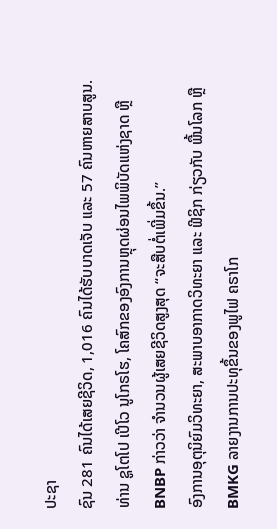ປະຊາ
ຊົນ 281 ຄົນໄດ້ເສຍຊີວິດ, 1,016 ຄົນໄດ້ຮັບບາດເຈັບ ແລະ 57 ຄົນຫາຍສາບສູນ.
ທ່ານ ຊູໂຕໂປ ເປີໂວ ນູໂກຣໂຮ, ໂຄສົກຂອງອົງການຫຼຸດຜ່ອນໄພພິບັດແຫ່ງຊາດ ຫຼື
BNBP ກ່າວວ່າ ຈຳນວນຜູ້ເສຍຊີວິດສູງສຸດ “ຈະສືບຕໍ່ເພີ່ມຂຶ້ນ.”
ອົງການອຸຕຸນິຍົມວິທະຍາ, ສະພາບອາກາດວິທະຍາ ແລະ ຟີຊິກ ກ່ຽວກັບ ພື້ນໂລກ ຫຼື
BMKG ລາຍງານການປະທຸຂຶ້ນຂອງພູໄຟ ຄຣາໂກ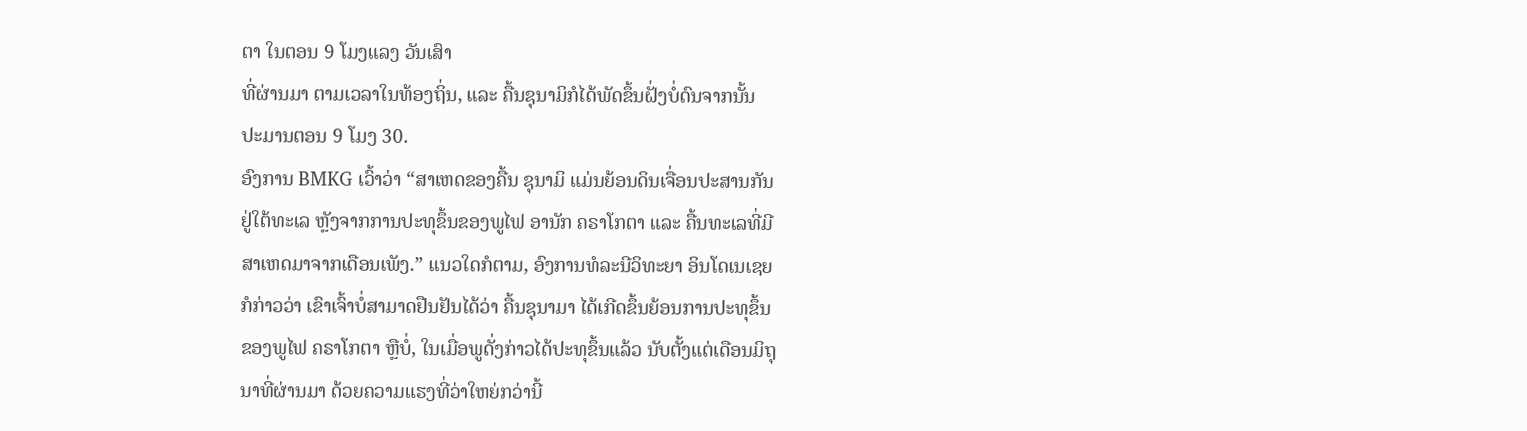ຕາ ໃນຕອນ 9 ໂມງແລງ ວັນເສົາ
ທີ່ຜ່ານມາ ຕາມເວລາໃນທ້ອງຖິ່ນ, ແລະ ຄື້ນຊຸນາມິກໍໄດ້ພັດຂຶ້ນຝັ່ງບໍ່ດົນຈາກນັ້ນ
ປະມານຕອນ 9 ໂມງ 30.
ອົງການ BMKG ເວົ້າວ່າ “ສາເຫດຂອງຄື້ນ ຊຸນາມິ ແມ່ນຍ້ອນດິນເຈື່ອນປະສານກັນ
ຢູ່ໃຕ້ທະເລ ຫຼັງຈາກການປະທຸຂຶ້ນຂອງພູໄຟ ອານັກ ຄຣາໂກຕາ ແລະ ຄື້ນທະເລທີ່ມີ
ສາເຫດມາຈາກເດືອນເພັງ.” ແນວໃດກໍຕາມ, ອົງການທໍລະນີວິທະຍາ ອິນໂດເນເຊຍ
ກໍກ່າວວ່າ ເຂົາເຈົ້າບໍ່ສາມາດຢືນຢັນໄດ້ວ່າ ຄື້ນຊຸນາມາ ໄດ້ເກີດຂຶ້ນຍ້ອນການປະທຸຂຶ້ນ
ຂອງພູໄຟ ຄຣາໂກຕາ ຫຼືບໍ່, ໃນເມື່ອພູດັ່ງກ່າວໄດ້ປະທຸຂຶ້ນແລ້ວ ນັບຕັ້ງແຕ່ເດືອນມິຖຸ
ນາທີ່ຜ່ານມາ ດ້ວຍຄວາມແຮງທີ່ວ່າໃຫຍ່ກວ່ານີ້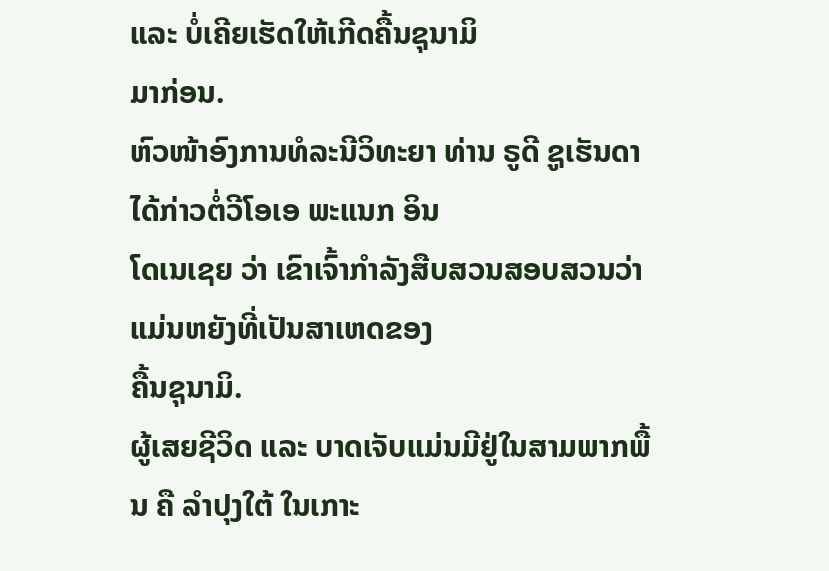ແລະ ບໍ່ເຄີຍເຮັດໃຫ້ເກີດຄື້ນຊຸນາມິ
ມາກ່ອນ.
ຫົວໜ້າອົງການທໍລະນີວິທະຍາ ທ່ານ ຣູດີ ຊູເຮັນດາ ໄດ້ກ່າວຕໍ່ວີໂອເອ ພະແນກ ອິນ
ໂດເນເຊຍ ວ່າ ເຂົາເຈົ້າກຳລັງສືບສວນສອບສວນວ່າ ແມ່ນຫຍັງທີ່ເປັນສາເຫດຂອງ
ຄື້ນຊຸນາມິ.
ຜູ້ເສຍຊີວິດ ແລະ ບາດເຈັບແມ່ນມີຢູ່ໃນສາມພາກພື້ນ ຄື ລຳປຸງໃຕ້ ໃນເກາະ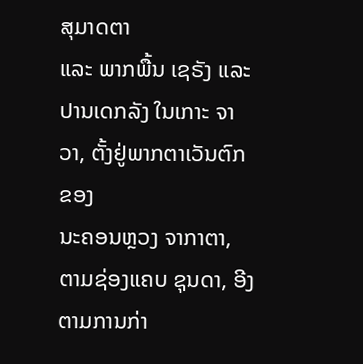ສຸມາດຕາ
ແລະ ພາກພື້ນ ເຊຣັງ ແລະ ປານເດກລັງ ໃນເກາະ ຈາວາ, ຕັ້ງຢູ່ພາກຕາເວັນຕົກຂອງ
ນະຄອນຫຼວງ ຈາກາຕາ, ຕາມຊ່ອງແຄບ ຊຸນດາ, ອີງຕາມການກ່າ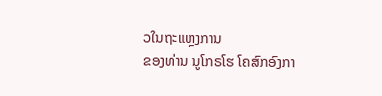ວໃນຖະແຫຼງການ
ຂອງທ່ານ ນູໂກຣໂຮ ໂຄສົກອົງກາ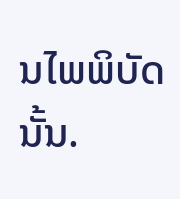ນໄພພິບັດນັ້ນ.